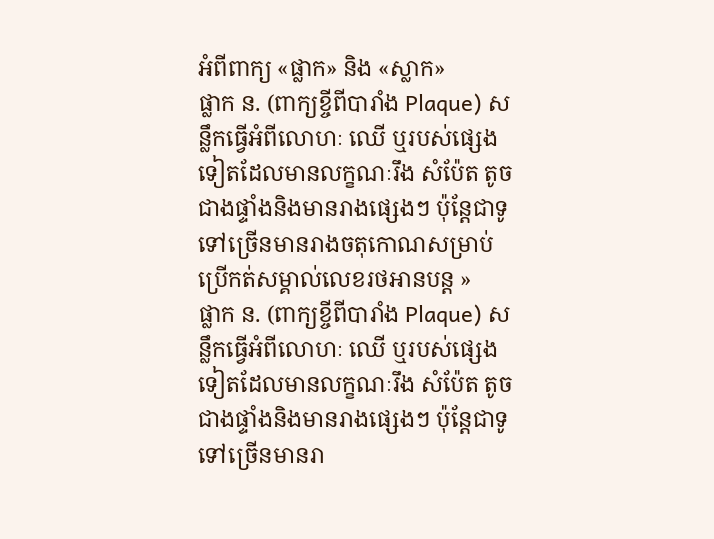អំពីពាក្យ «ផ្លាក» និង «ស្លាក»
ផ្លាក ន. (ពាក្យខ្ចីពីបារាំង Plaque) សន្លឹកធ្វើអំពីលោហៈ ឈើ ឬរបស់ផ្សេងទៀតដែលមានលក្ខណៈរឹង សំប៉ែត តូចជាងផ្ទាំងនិងមានរាងផ្សេងៗ ប៉ុន្តែជាទូទៅច្រើនមានរាងចតុកោណសម្រាប់ប្រើកត់សម្គាល់លេខរថអានបន្ត »
ផ្លាក ន. (ពាក្យខ្ចីពីបារាំង Plaque) សន្លឹកធ្វើអំពីលោហៈ ឈើ ឬរបស់ផ្សេងទៀតដែលមានលក្ខណៈរឹង សំប៉ែត តូចជាងផ្ទាំងនិងមានរាងផ្សេងៗ ប៉ុន្តែជាទូទៅច្រើនមានរា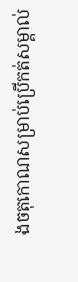ងចតុកោណសម្រាប់ប្រើកត់សម្គាល់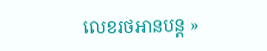លេខរថអានបន្ត »